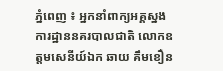ភ្នំពេញ ៖ អ្នកនាំពាក្យអគ្គស្នងការដ្ឋាននគរបាលជាតិ លោកឧត្តមសេនីយ៍ឯក ឆាយ គឹមខឿន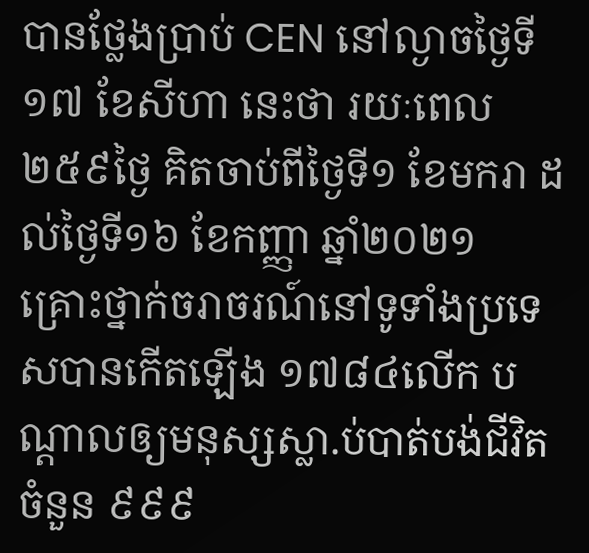បានថ្លែងប្រាប់ CEN នៅល្ងាចថ្ងៃទី១៧ ខែសីហា នេះថា រយៈពេល ២៥៩ថ្ងៃ គិតចាប់ពីថ្ងៃទី១ ខែមករា ដល់ថ្ងៃទី១៦ ខែកញ្ញា ឆ្នាំ២០២១ គ្រោះថ្នាក់ចរាចរណ៍នៅទូទាំងប្រទេសបានកើតឡើង ១៧៨៤លើក បណ្តាលឲ្យមនុស្សស្លា.ប់បាត់បង់ជីវិតចំនួន ៩៩៩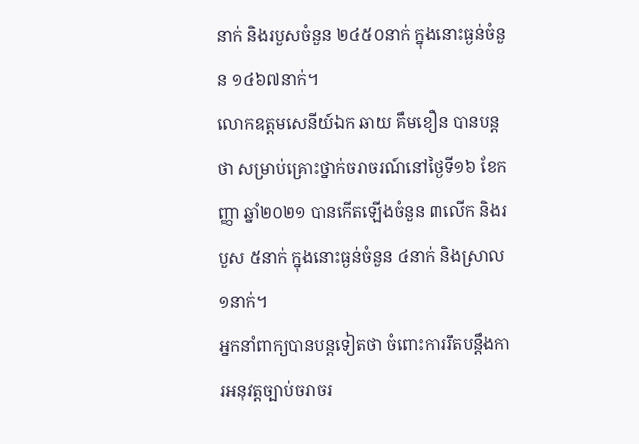នាក់ និងរបួសចំនួន ២៤៥០នាក់ ក្នុងនោះធ្ងន់ចំនួន ១៤៦៧នាក់។
លោកឧត្តមសេនីយ៍ឯក ឆាយ គឹមខឿន បានបន្តថា សម្រាប់គ្រោះថ្នាក់ចរាចរណ៍នៅថ្ងៃទី១៦ ខែកញ្ញា ឆ្នាំ២០២១ បានកើតឡើងចំនួន ៣លើក និងរបួស ៥នាក់ ក្នុងនោះធ្ងន់ចំនួន ៤នាក់ និងស្រាល ១នាក់។
អ្នកនាំពាក្យបានបន្តទៀតថា ចំពោះការរឹតបន្តឹងការអនុវត្តច្បាប់ចរាចរ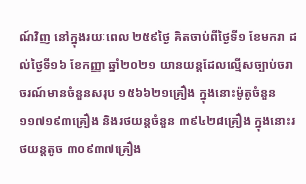ណ៍វិញ នៅក្នុងរយៈពេល ២៥៩ថ្ងៃ គិតចាប់ពីថ្ងៃទី១ ខែមករា ដល់ថ្ងៃទី១៦ ខែកញ្ញា ឆ្នាំ២០២១ យានយន្តដែលល្មើសច្បាប់ចរាចរណ៍មានចំនួនសរុប ១៥៦៦២១គ្រឿង ក្នុងនោះម៉ូតូចំនួន ១១៧១៩៣គ្រឿង និងរថយន្តចំនួន ៣៩៤២៨គ្រឿង ក្នុងនោះរថយន្តតូច ៣០៩៣៧គ្រឿង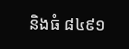និងធំ ៨៤៩១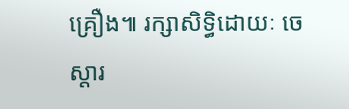គ្រឿង៕ រក្សាសិទ្ធិដោយៈ ចេស្តារ